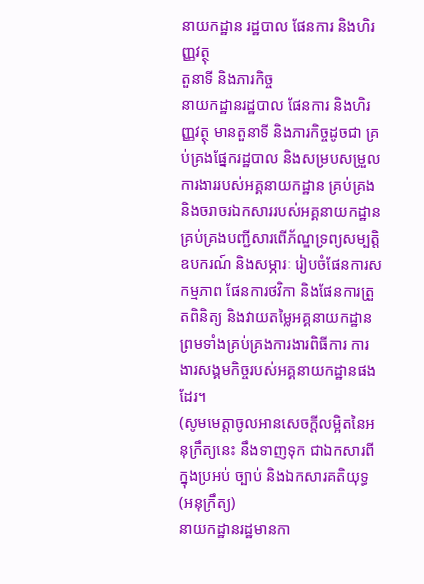នាយកដ្ឋាន រដ្ឋបាល ផែនការ និងហិរញ្ញវត្ថុ
តួនាទី និងភារកិច្ច
នាយកដ្ឋានរដ្ឋបាល ផែនការ និងហិរញ្ញវត្ថុ មានតួនាទី និងភារកិច្ចដូចជា គ្រប់គ្រងផ្នែករដ្ឋបាល និងសម្របសម្រួលការងាររបស់អគ្គនាយកដ្ឋាន គ្រប់គ្រង និងចរាចរឯកសាររបស់អគ្គនាយកដ្ឋាន គ្រប់គ្រងបញ្ជីសារពើភ័ណ្ឌទ្រព្យសម្បត្តិ ឧបករណ៍ និងសម្ភារៈ រៀបចំផែនការសកម្មភាព ផែនការថវិកា និងផែនការត្រួតពិនិត្យ និងវាយតម្លៃអគ្គនាយកដ្ឋាន ព្រមទាំងគ្រប់គ្រងការងារពិធីការ ការងារសង្គមកិច្ចរបស់អគ្គនាយកដ្ឋានផងដែរ។
(សូមមេត្តាចូលអានសេចក្តីលម្អិតនៃអនុក្រឹត្យនេះ នឹងទាញទុក ជាឯកសារពីក្នុងប្រអប់ ច្បាប់ និងឯកសារគតិយុទ្ធ (អនុក្រឹត្យ)
នាយកដ្ឋានរដ្ឋមានកា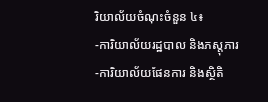រិយាល័យចំណុះចំនួន ៤៖
-ការិយាល័យរដ្ឋបាល និងភស្តុភារ
-ការិយាល័យផែនការ និងស្ថិតិ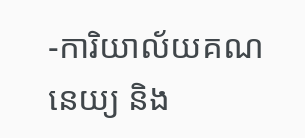-ការិយាល័យគណនេយ្យ និង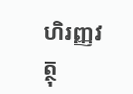ហិរញ្ញវត្ថុ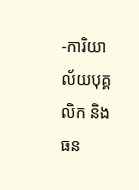-ការិយាល័យបុគ្គលិក និងធន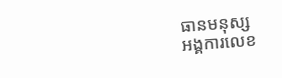ធានមនុស្ស
អង្គការលេខ